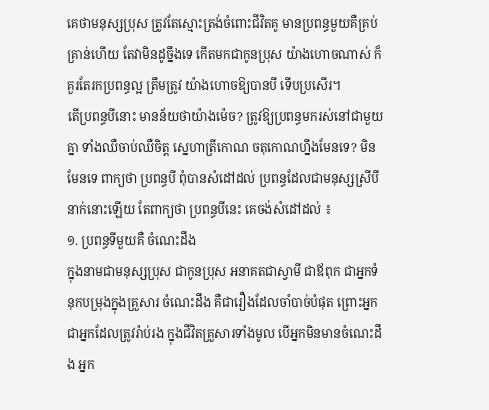គេថាមនុស្សប្រុស ត្រូវតែស្មោះត្រង់ចំពោះជីវិតគូ មានប្រពន្ធមួយគឺគ្រប់គ្រាន់ហើយ តែវាមិនដូច្នឹងទេ កើតមកជាកូនប្រុស យ៉ាងហោចណាស់ ក៏គួរតែរកប្រពន្ធល្អ ត្រឹមត្រូវ យ៉ាងហោចឱ្យបានបី ទើបប្រសើរ។
តើប្រពន្ធបីនោះ មានន័យថាយ៉ាងម៉េច? ត្រូវឱ្យប្រពន្ធមករស់នៅជាមួយគ្នា ទាំងឈឺចាប់ឈឺចិត្ត ស្នេហាត្រីកោណ ចតុកោណហ្នឹងមែនទេ? មិនមែនទេ ពាក្យថា ប្រពន្ធបី ពុំបានសំដៅដល់ ប្រពន្ធដែលជាមនុស្សស្រីបីនាក់នោះឡើយ តែពាក្យថា ប្រពន្ធបីនេះ គេចង់សំដៅដល់ ៖
១. ប្រពន្ធទីមួយគឺ ចំណេះដឹង
ក្នុងនាមជាមនុស្សប្រុស ជាកូនប្រុស អនាគតជាស្វាមី ជាឪពុក ជាអ្នកទំនុកបម្រុងក្នុងគ្រួសារ ចំណេះដឹង គឺជារឿងដែលចាំបាច់បំផុត ព្រោះអ្នក ជាអ្នកដែលត្រូវរ៉ាប់រង ក្នុងជីវិតគ្រួសារទាំងមូល បើអ្នកមិនមានចំណេះដឹង អ្នក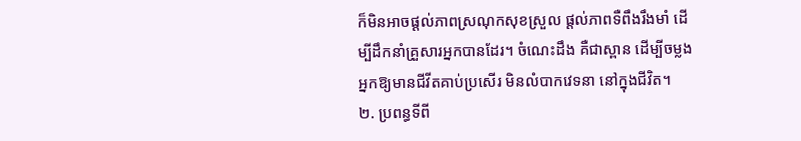ក៏មិនអាចផ្ដល់ភាពស្រណុកសុខស្រួល ផ្ដល់ភាពទឺពឹងរឹងមាំ ដើម្បីដឹកនាំគ្រួសារអ្នកបានដែរ។ ចំណេះដឹង គឺជាស្ពាន ដើម្បីចម្លងអ្នកឱ្យមានជីវីតគាប់ប្រសើរ មិនលំបាកវេទនា នៅក្នុងជីវិត។
២. ប្រពន្ធទីពី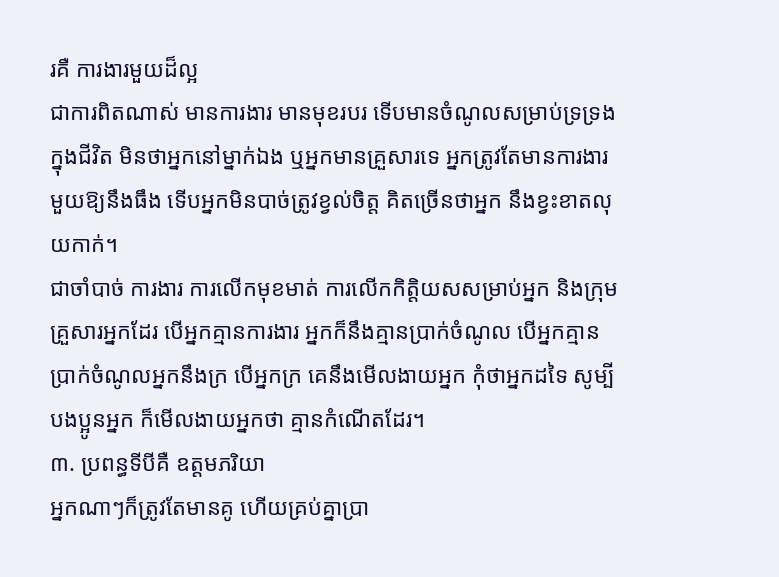រគឺ ការងារមួយដ៏ល្អ
ជាការពិតណាស់ មានការងារ មានមុខរបរ ទើបមានចំណូលសម្រាប់ទ្រទ្រងក្នុងជីវិត មិនថាអ្នកនៅម្នាក់ឯង ឬអ្នកមានគ្រួសារទេ អ្នកត្រូវតែមានការងារមួយឱ្យនឹងធឹង ទើបអ្នកមិនបាច់ត្រូវខ្វល់ចិត្ត គិតច្រើនថាអ្នក នឹងខ្វះខាតលុយកាក់។
ជាចាំបាច់ ការងារ ការលើកមុខមាត់ ការលើកកិត្តិយសសម្រាប់អ្នក និងក្រុមគ្រួសារអ្នកដែរ បើអ្នកគ្មានការងារ អ្នកក៏នឹងគ្មានប្រាក់ចំណូល បើអ្នកគ្មានប្រាក់ចំណូលអ្នកនឹងក្រ បើអ្នកក្រ គេនឹងមើលងាយអ្នក កុំថាអ្នកដទៃ សូម្បីបងប្អូនអ្នក ក៏មើលងាយអ្នកថា គ្មានកំណើតដែរ។
៣. ប្រពន្ធទីបីគឺ ឧត្តមភរិយា
អ្នកណាៗក៏ត្រូវតែមានគូ ហើយគ្រប់គ្នាប្រា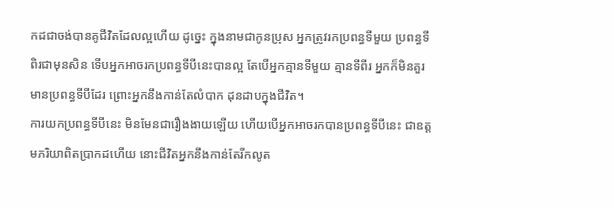កដជាចង់បានគូជីវិតដែលល្អហើយ ដូច្នេះ ក្នុងនាមជាកូនប្រុស អ្នកត្រូវរកប្រពន្ធទីមួយ ប្រពន្ធទីពិរជាមុនសិន ទើបអ្នកអាចរកប្រពន្ធទីបីនេះបានល្អ តែបើអ្នកគ្មានទីមួយ គ្មានទីពីរ អ្នកក៏មិនគួរមានប្រពន្ធទីបីដែរ ព្រោះអ្នកនឹងកាន់តែលំបាក ដុនដាបក្នុងជីវិត។
ការយកប្រពន្ធទីបីនេះ មិនមែនជារឿងងាយឡើយ ហើយបើអ្នកអាចរកបានប្រពន្ធទីបីនេះ ជាឧត្តមភរិយាពិតប្រាកដហើយ នោះជីវិតអ្នកនឹងកាន់តែរីកលូត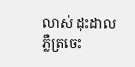លាស់ ដុះដាល ភ្លឺត្រចេះ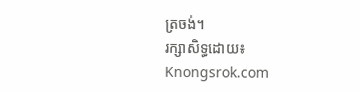ត្រចង់។
រក្សាសិទ្ធដោយ៖ Knongsrok.com